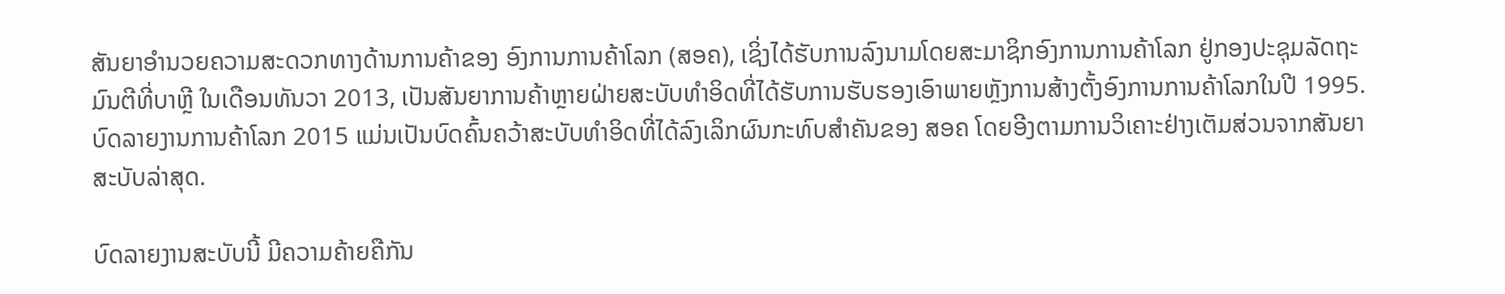ສັນຍາອໍານວຍຄວາມສະດວກທາງດ້ານການຄ້າຂອງ ອົງການການຄ້າໂລກ (ສອຄ), ເຊິ່ງໄດ້ຮັບການລົງນາມໂດຍສະມາຊິກອົງການການຄ້າໂລກ ຢູ່ກອງປະຊຸມລັດຖະມົນຕີທີ່ບາຫຼີ ໃນເດືອນທັນວາ 2013, ເປັນສັນຍາການຄ້າຫຼາຍຝ່າຍສະບັບທໍາອິດທີ່ໄດ້ຮັບການຮັບຮອງເອົາພາຍຫຼັງການສ້າງຕັ້ງອົງການການຄ້າໂລກໃນປີ 1995. ບົດລາຍງານການຄ້າໂລກ 2015 ແມ່ນເປັນບົດຄົ້ນຄວ້າສະບັບທໍາອິດທີ່ໄດ້ລົງເລິກຜົນກະທົບສໍາຄັນຂອງ ສອຄ ໂດຍອີງຕາມການວິເຄາະຢ່າງເຕັມສ່ວນຈາກສັນຍາສະບັບລ່າສຸດ.

ບົດລາຍງານສະບັບນີ້ ມີຄວາມຄ້າຍຄືກັນ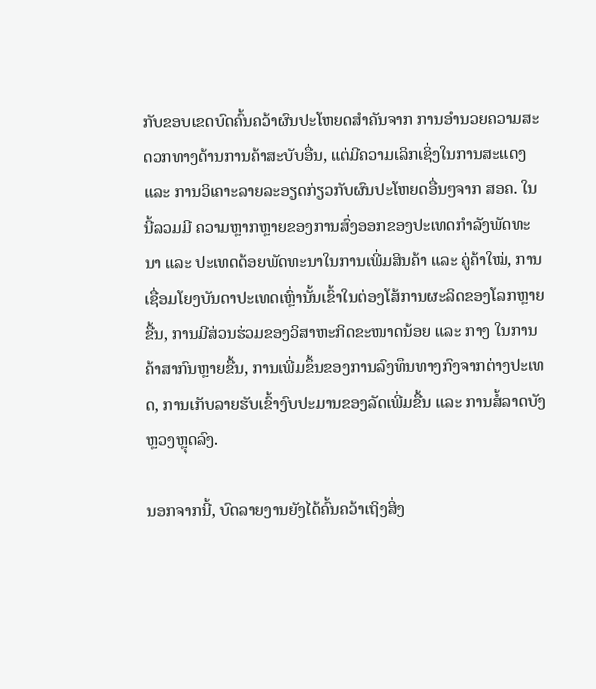ກັບຂອບເຂດບົດຄົ້ນຄວ້າຜົນປະໂຫຍດສໍາຄັນຈາກ ການອໍານວຍຄວາມສະດວກທາງດ້ານການຄ້າສະບັບອື່ນ, ແຕ່ມີຄວາມເລິກເຊິ່ງໃນການສະແດງ ແລະ ການວິເຄາະລາຍລະອຽດກ່ຽວກັບຜົນປະໂຫຍດອື່ນໆຈາກ ສອຄ. ໃນນີ້ລວມມີ ຄວາມຫຼາກຫຼາຍຂອງການສົ່ງອອກຂອງປະເທດກໍາລັງພັດທະນາ ແລະ ປະເທດດ້ອຍພັດທະນາໃນການເພີ່ມສິນຄ້າ ແລະ ຄູ່ຄ້າໃໝ່, ການເຊື່ອມໂຍງບັນດາປະເທດເຫຼົ່ານັ້ນເຂົ້າໃນຕ່ອງໂສ້ການຜະລິດຂອງໂລກຫຼາຍຂື້ນ, ການມີສ່ວນຮ່ວມຂອງວິສາຫະກິດຂະໜາດນ້ອຍ ແລະ ກາງ ໃນການຄ້າສາກົນຫຼາຍຂື້ນ, ການເພີ່ມຂຶ້ນຂອງການລົງທຶນທາງກົງຈາກຕ່າງປະເທດ, ການເກັບລາຍຮັບເຂົ້າງົບປະມານຂອງລັດເພີ່ມຂື້ນ ແລະ ການສໍ້ລາດບັງຫຼວງຫຼຸດລົງ.

ນອກຈາກນີ້, ບົດລາຍງານຍັງໄດ້ຄົ້ນຄວ້າເຖິງສິ່ງ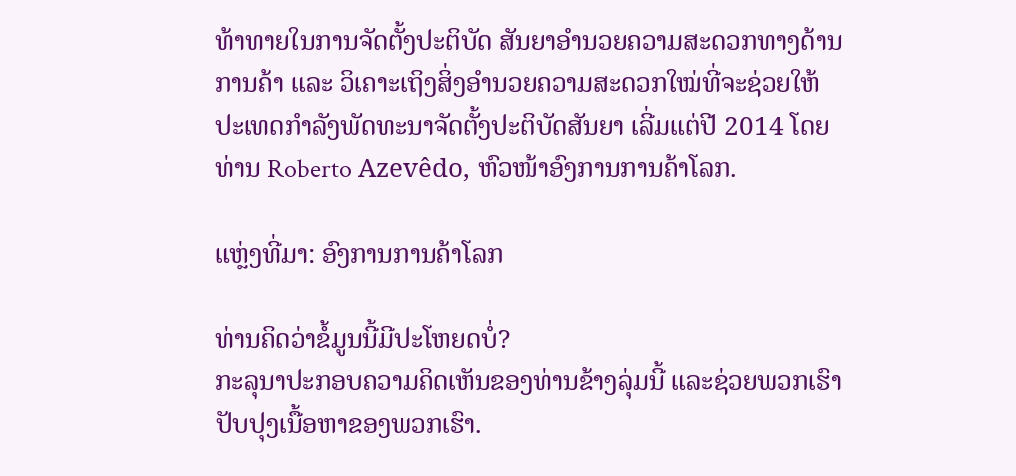ທ້າທາຍໃນການຈັດຕັ້ງປະຕິບັດ ສັນຍາອໍານວຍຄວາມສະດວກທາງດ້ານການຄ້າ ແລະ ວິເຄາະເຖິງສິ່ງອໍານວຍຄວາມສະດວກໃໝ່ທີ່ຈະຊ່ວຍໃຫ້ປະເທດກໍາລັງພັດທະນາຈັດຕັ້ງປະຕິບັດສັນຍາ ເລີ່ມແຕ່ປີ 2014 ໂດຍ ທ່ານ Roberto Azevêdo, ຫົວໜ້າອົງການການຄ້າໂລກ.

ແຫຼ່ງທີ່ມາ: ອົງການການຄ້າໂລກ

ທ່ານຄິດວ່າຂໍ້ມູນນີ້ມີປະໂຫຍດບໍ່?
ກະລຸນາປະກອບຄວາມຄິດເຫັນຂອງທ່ານຂ້າງລຸ່ມນີ້ ແລະຊ່ວຍພວກເຮົາປັບປຸງເນື້ອຫາຂອງພວກເຮົາ.